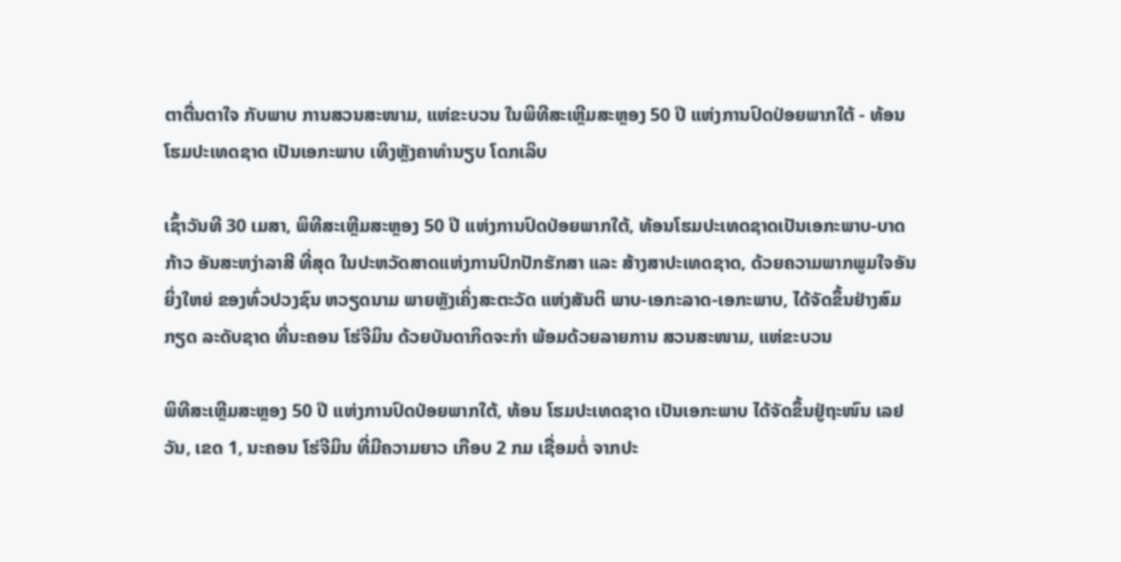ຕາຕື່ນຕາໃຈ ກັບພາບ ການສວນສະໜາມ, ແຫ່ຂະບວນ ໃນພິທີສະເຫຼີມສະຫຼອງ 50 ປີ ແຫ່ງການປົດປ່ອຍພາກໃຕ້ - ທ້ອນໂຮມປະເທດຊາດ ເປັນເອກະພາບ ເທິງຫຼັງຄາທຳນຽບ ໂດກເລິບ

ເຊົ້າວັນທີ 30 ເມສາ, ພິທີສະເຫຼີມສະຫຼອງ 50 ປີ ແຫ່ງການປົດປ່ອຍພາກໃຕ້, ທ້ອນໂຮມປະເທດຊາດເປັນເອກະພາບ-ບາດກ້າວ ອັນສະຫງ່າລາສີ ທີ່ສຸດ ໃນປະຫວັດສາດແຫ່ງການປົກປັກຮັກສາ ແລະ ສ້າງສາປະເທດຊາດ, ດ້ວຍຄວາມພາກພູມໃຈອັນຍິ່ງໃຫຍ່ ຂອງທົ່ວປວງຊົນ ຫວຽດນາມ ພາຍຫຼັງເຄິ່ງສະຕະວັດ ແຫ່ງສັນຕິ ພາບ-ເອກະລາດ-ເອກະພາບ, ໄດ້ຈັດຂຶ້ນຢ່າງສົມກຽດ ລະດັບຊາດ ທີ່ນະຄອນ ໂຮ່ຈີມິນ ດ້ວຍບັນດາກິດຈະກຳ ພ້ອມດ້ວຍລາຍການ ສວນສະໜາມ, ແຫ່ຂະບວນ

ພິທີສະເຫຼີມສະຫຼອງ 50 ປີ ແຫ່ງການປົດປ່ອຍພາກໃຕ້, ທ້ອນ ໂຮມປະເທດຊາດ ເປັນເອກະພາບ ໄດ້ຈັດຂຶ້ນຢູ່ຖະໜົນ ເລຢວັນ, ເຂດ 1, ນະຄອນ ໂຮ່ຈີມິນ ທີ່ມີຄວາມຍາວ ເກືອບ 2 ກມ ເຊື່ອມຕໍ່ ຈາກປະ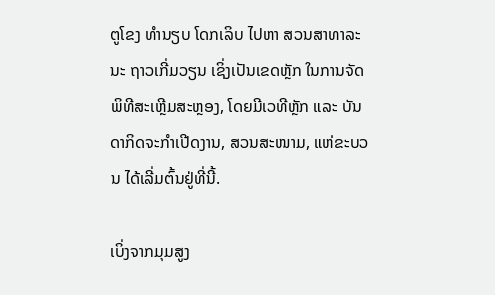ຕູໂຂງ ທຳນຽບ ໂດກເລິບ ໄປຫາ ສວນສາທາລະນະ ຖາວເກີ່ມວຽນ ເຊິ່ງເປັນເຂດຫຼັກ ໃນການຈັດພິທີສະເຫຼີມສະຫຼອງ, ໂດຍມີເວທີຫຼັກ ແລະ ບັນດາກິດຈະກຳເປີດງານ, ສວນສະໜາມ, ແຫ່ຂະບວນ ໄດ້ເລີ່ມຕົ້ນຢູ່ທີ່ນີ້.

ເບິ່ງຈາກມຸມສູງ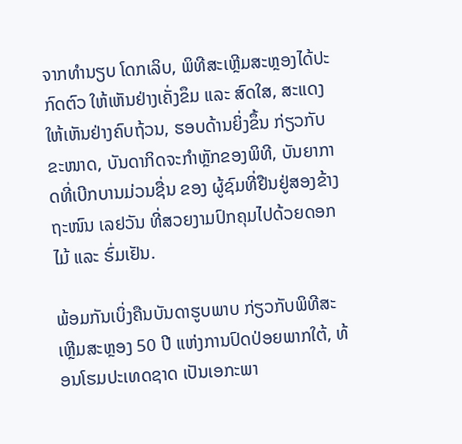ຈາກທຳນຽບ ໂດກເລິບ, ພິທີສະເຫຼີມສະຫຼອງໄດ້ປະກົດຕົວ ໃຫ້ເຫັນຢ່າງເຄັ່ງຂຶມ ແລະ ສົດໃສ, ສະແດງໃຫ້ເຫັນຢ່າງຄົບຖ້ວນ, ຮອບດ້ານຍິ່ງຂຶ້ນ ກ່ຽວກັບຂະໜາດ, ບັນດາກິດຈະກຳຫຼັກຂອງພິທີ, ບັນຍາກາດທີ່ເບີກບານມ່ວນຊື່ນ ຂອງ ຜູ້ຊົມທີ່ຢືນຢູ່ສອງຂ້າງຖະໜົນ ເລຢວັນ ທີ່ສວຍງາມປົກຄຸມໄປດ້ວຍດອກໄມ້ ແລະ ຮົ່ມເຢັນ.

ພ້ອມກັນເບິ່ງຄືນບັນດາຮູບພາບ ກ່ຽວກັບພິທີສະເຫຼີມສະຫຼອງ 50 ປີ ແຫ່ງການປົດປ່ອຍພາກໃຕ້, ທ້ອນໂຮມປະເທດຊາດ ເປັນເອກະພາ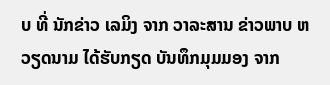ບ ທີ່ ນັກຂ່າວ ເລມິງ ຈາກ ວາລະສານ ຂ່າວພາບ ຫວຽດນາມ ໄດ້ຮັບກຽດ ບັນທຶກມຸມມອງ ຈາກ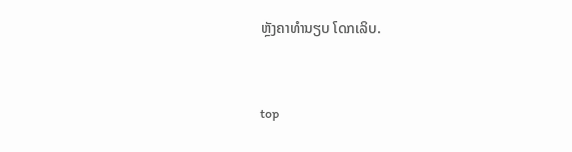ຫຼັງຄາທຳນຽບ ໂດກເລິບ.


top